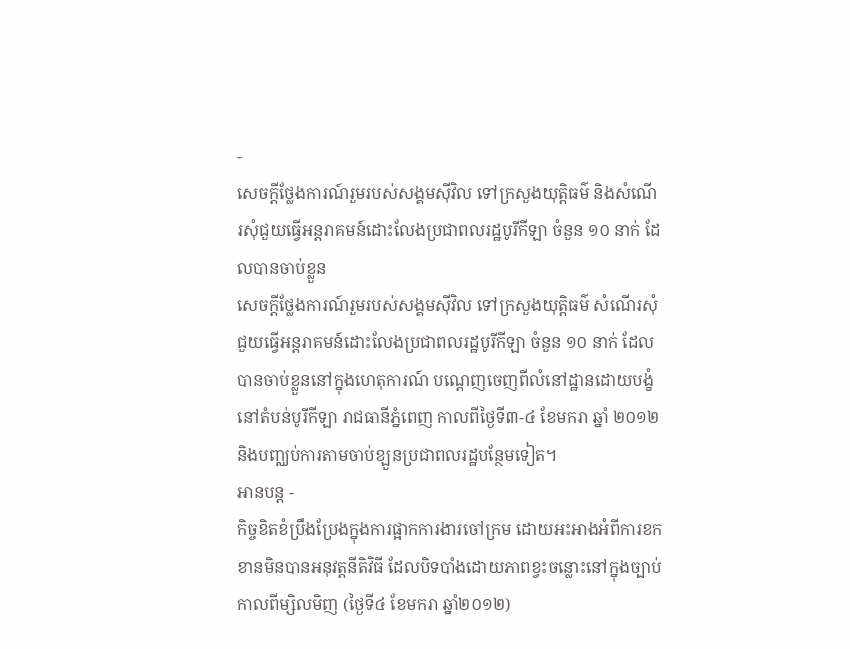-
សេចក្តីថ្លែងការណ៍រួមរបស់សង្គមស៊ីវិល ទៅក្រសួងយុត្តិធម៌ និងសំណើរសុំជួយធ្វើអន្តរាគមន៍ដោះលែងប្រជាពលរដ្ឋបូរីកីឡា ចំនួន ១០ នាក់ ដែលបានចាប់ខ្លួន
សេចក្តីថ្លែងការណ៍រួមរបស់សង្គមស៊ីវិល ទៅក្រសួងយុត្តិធម៌ សំណើរសុំជួយធ្វើអន្តរាគមន៍ដោះលែងប្រជាពលរដ្ឋបូរីកីឡា ចំនួន ១០ នាក់ ដែលបានចាប់ខ្លួននៅក្នុងហេតុការណ៍ បណេ្តញចេញពីលំនៅដ្ឋានដោយបង្ខំ នៅតំបន់បូរីកីឡា រាជធានីភ្នំពេញ កាលពីថ្ងៃទី៣-៤ ខែមករា ឆ្នាំ ២០១២ និងបពា្ឈប់ការតាមចាប់ខ្ឡួនប្រជាពលរដ្ឋបន្ថែមទៀត។
អានបន្ត -
កិច្ចខិតខំប្រឹងប្រែងក្នុងការផ្អាកការងារចៅក្រម ដោយអះអាងអំពីការខកខានមិនបានអនុវត្តនីតិវិធី ដែលបិទបាំងដោយភាពខ្វះចន្លោះនៅក្នុងច្បាប់
កាលពីម្សិលមិញ (ថ្ងៃទី៤ ខែមករា ឆ្នាំ២០១២)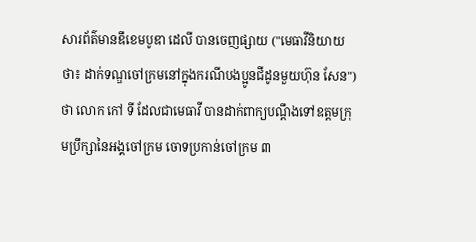សារព័ត៌មានឌឹខេមបូឌា ដេលី បានចេញផ្សាយ ("មេធាវីនិយាយថា៖ ដាក់ទណ្ឌចៅក្រមនៅក្នុងករណីបងប្អូនជីដូនមួយហ៊ុន សែន") ថា លោក កៅ ទី ដែលជាមេធាវី បានដាក់ពាក្យបណ្តឹងទៅឧត្តមក្រុមប្រឹក្សានៃអង្គចៅក្រម ចោទប្រកាន់ចៅក្រម ៣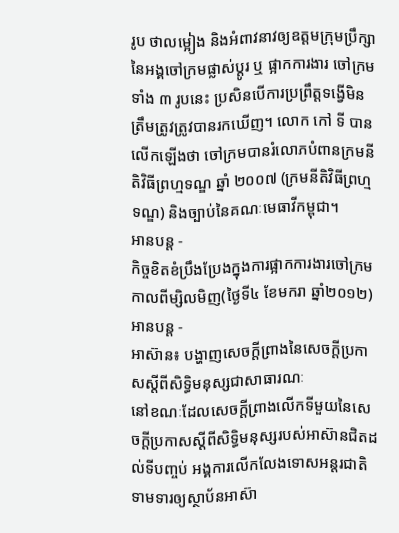រូប ថាលម្អៀង និងអំពាវនាវឲ្យឧត្តមក្រុមប្រឹក្សានៃអង្គចៅក្រមផ្លាស់ប្តូរ ឬ ផ្អាកការងារ ចៅក្រមទាំង ៣ រូបនេះ ប្រសិនបើការប្រព្រឹត្តទង្វើមិនត្រឹមត្រូវត្រូវបានរកឃើញ។ លោក កៅ ទី បានលើកឡើងថា ចៅក្រមបានរំលោភបំពានក្រមនីតិវិធីព្រហ្មទណ្ឌ ឆ្នាំ ២០០៧ (ក្រមនីតិវិធីព្រហ្មទណ្ឌ) និងច្បាប់នៃគណៈមេធាវីកម្ពុជា។
អានបន្ត -
កិច្ចខិតខំប្រឹងប្រែងក្នុងការផ្អាកការងារចៅក្រម
កាលពីម្សិលមិញ(ថ្ងៃទី៤ ខែមករា ឆ្នាំ២០១២)
អានបន្ត -
អាស៊ាន៖ បង្ហាញសេចក្តីព្រាងនៃសេចក្តីប្រកាសស្តីពីសិទ្ធិមនុស្សជាសាធារណៈ
នៅខណៈដែលសេចក្តីព្រាងលើកទីមួយនៃសេចក្តីប្រកាសស្តីពីសិទ្ធិមនុស្សរបស់អាស៊ានជិតដល់ទីបញ្ចប់ អង្គការលើកលែងទោសអន្តរជាតិទាមទារឲ្យស្ថាប័នអាស៊ា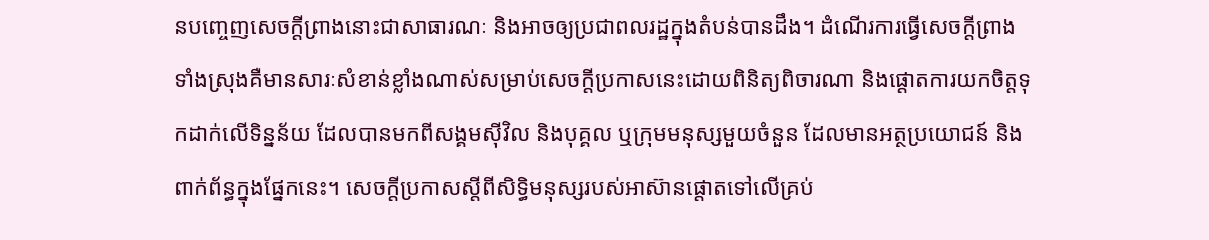នបញ្ចេញសេចក្តីព្រាងនោះជាសាធារណៈ និងអាចឲ្យប្រជាពលរដ្ឋក្នុងតំបន់បានដឹង។ ដំណើរការធ្វើសេចក្តីព្រាងទាំងស្រុងគឺមានសារៈសំខាន់ខ្លាំងណាស់សម្រាប់សេចក្តីប្រកាសនេះដោយពិនិត្យពិចារណា និងផ្តោតការយកចិត្តទុកដាក់លើទិន្នន័យ ដែលបានមកពីសង្គមស៊ីវិល និងបុគ្គល ឬក្រុមមនុស្សមួយចំនួន ដែលមានអត្ថប្រយោជន៍ និងពាក់ព័ន្ធក្នុងផ្នែកនេះ។ សេចក្តីប្រកាសស្តីពីសិទ្ធិមនុស្សរបស់អាស៊ានផ្តោតទៅលើគ្រប់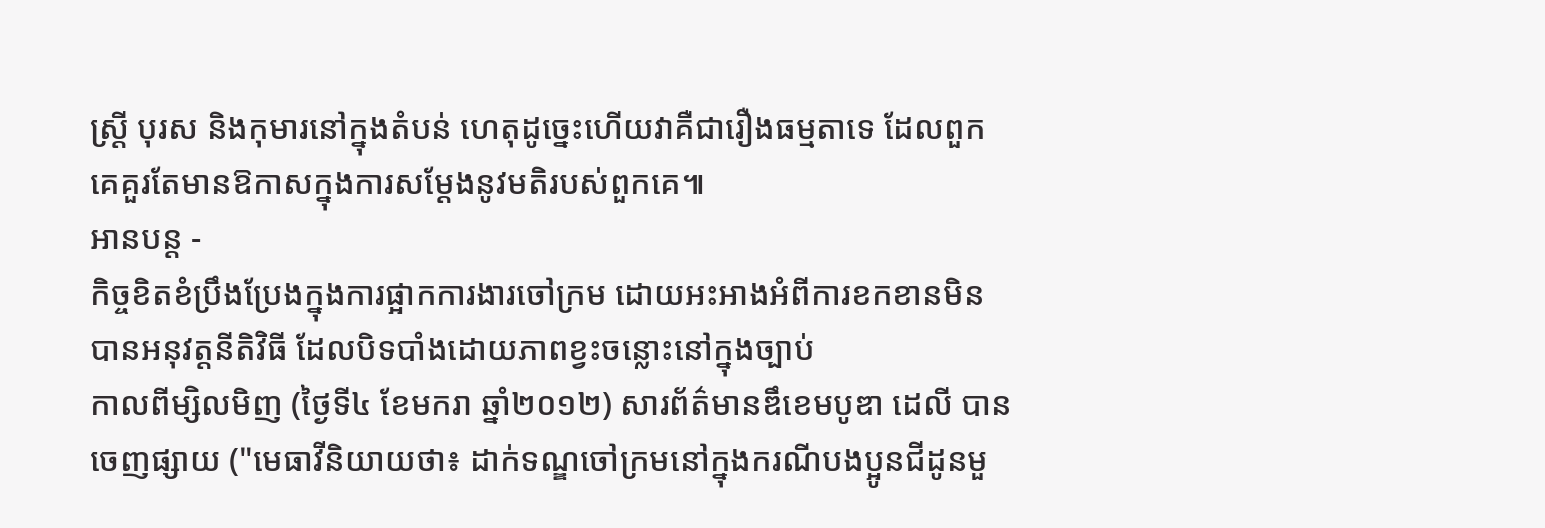ស្ត្រី បុរស និងកុមារនៅក្នុងតំបន់ ហេតុដូច្នេះហើយវាគឺជារឿងធម្មតាទេ ដែលពួកគេគួរតែមានឱកាសក្នុងការសម្ដែងនូវមតិរបស់ពួកគេ៕
អានបន្ត -
កិច្ចខិតខំប្រឹងប្រែងក្នុងការផ្អាកការងារចៅក្រម ដោយអះអាងអំពីការខកខានមិនបានអនុវត្តនីតិវិធី ដែលបិទបាំងដោយភាពខ្វះចន្លោះនៅក្នុងច្បាប់
កាលពីម្សិលមិញ (ថ្ងៃទី៤ ខែមករា ឆ្នាំ២០១២) សារព័ត៌មានឌឹខេមបូឌា ដេលី បានចេញផ្សាយ ("មេធាវីនិយាយថា៖ ដាក់ទណ្ឌចៅក្រមនៅក្នុងករណីបងប្អូនជីដូនមួ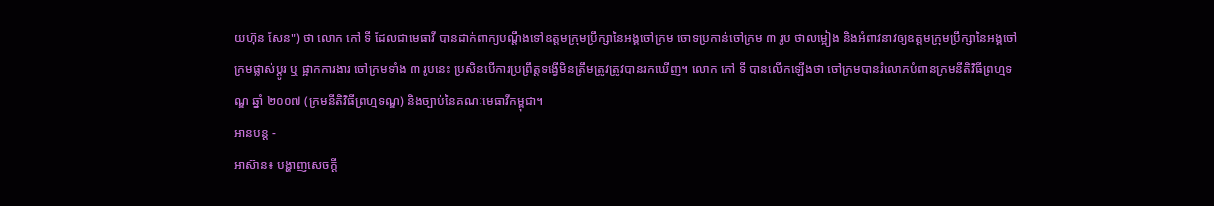យហ៊ុន សែន") ថា លោក កៅ ទី ដែលជាមេធាវី បានដាក់ពាក្យបណ្តឹងទៅឧត្តមក្រុមប្រឹក្សានៃអង្គចៅក្រម ចោទប្រកាន់ចៅក្រម ៣ រូប ថាលម្អៀង និងអំពាវនាវឲ្យឧត្តមក្រុមប្រឹក្សានៃអង្គចៅក្រមផ្លាស់ប្តូរ ឬ ផ្អាកការងារ ចៅក្រមទាំង ៣ រូបនេះ ប្រសិនបើការប្រព្រឹត្តទង្វើមិនត្រឹមត្រូវត្រូវបានរកឃើញ។ លោក កៅ ទី បានលើកឡើងថា ចៅក្រមបានរំលោភបំពានក្រមនីតិវិធីព្រហ្មទណ្ឌ ឆ្នាំ ២០០៧ (ក្រមនីតិវិធីព្រហ្មទណ្ឌ) និងច្បាប់នៃគណៈមេធាវីកម្ពុជា។
អានបន្ត -
អាស៊ាន៖ បង្ហាញសេចក្តី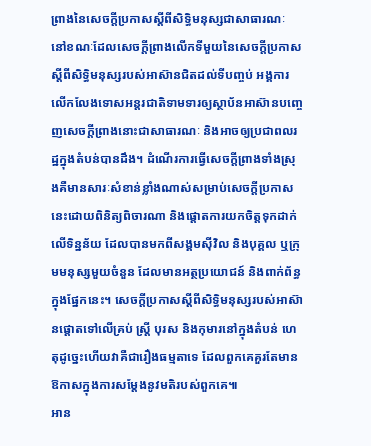ព្រាងនៃសេចក្តីប្រកាសស្តីពីសិទ្ធិមនុស្សជាសាធារណៈ
នៅខណៈដែលសេចក្តីព្រាងលើកទីមួយនៃសេចក្តីប្រកាសស្តីពីសិទ្ធិមនុស្សរបស់អាស៊ានជិតដល់ទីបញ្ចប់ អង្គការលើកលែងទោសអន្តរជាតិទាមទារឲ្យស្ថាប័នអាស៊ានបញ្ចេញសេចក្តីព្រាងនោះជាសាធារណៈ និងអាចឲ្យប្រជាពលរដ្ឋក្នុងតំបន់បានដឹង។ ដំណើរការធ្វើសេចក្តីព្រាងទាំងស្រុងគឺមានសារៈសំខាន់ខ្លាំងណាស់សម្រាប់សេចក្តីប្រកាសនេះដោយពិនិត្យពិចារណា និងផ្តោតការយកចិត្តទុកដាក់លើទិន្នន័យ ដែលបានមកពីសង្គមស៊ីវិល និងបុគ្គល ឬក្រុមមនុស្សមួយចំនួន ដែលមានអត្ថប្រយោជន៍ និងពាក់ព័ន្ធក្នុងផ្នែកនេះ។ សេចក្តីប្រកាសស្តីពីសិទ្ធិមនុស្សរបស់អាស៊ានផ្តោតទៅលើគ្រប់ ស្ត្រី បុរស និងកុមារនៅក្នុងតំបន់ ហេតុដូច្នេះហើយវាគឺជារឿងធម្មតាទេ ដែលពួកគេគួរតែមានឱកាសក្នុងការសម្ដែងនូវមតិរបស់ពួកគេ៕
អាន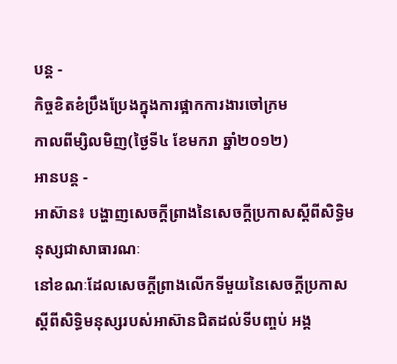បន្ត -
កិច្ចខិតខំប្រឹងប្រែងក្នុងការផ្អាកការងារចៅក្រម
កាលពីម្សិលមិញ(ថ្ងៃទី៤ ខែមករា ឆ្នាំ២០១២)
អានបន្ត -
អាស៊ាន៖ បង្ហាញសេចក្តីព្រាងនៃសេចក្តីប្រកាសស្តីពីសិទ្ធិមនុស្សជាសាធារណៈ
នៅខណៈដែលសេចក្តីព្រាងលើកទីមួយនៃសេចក្តីប្រកាសស្តីពីសិទ្ធិមនុស្សរបស់អាស៊ានជិតដល់ទីបញ្ចប់ អង្គ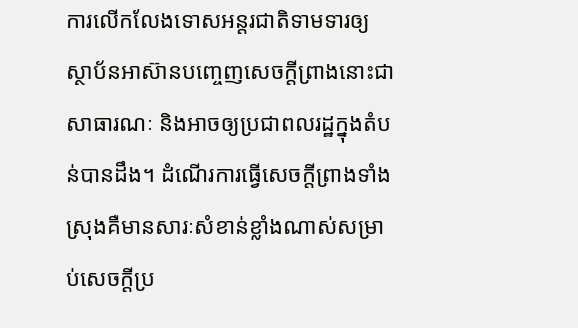ការលើកលែងទោសអន្តរជាតិទាមទារឲ្យស្ថាប័នអាស៊ានបញ្ចេញសេចក្តីព្រាងនោះជាសាធារណៈ និងអាចឲ្យប្រជាពលរដ្ឋក្នុងតំបន់បានដឹង។ ដំណើរការធ្វើសេចក្តីព្រាងទាំងស្រុងគឺមានសារៈសំខាន់ខ្លាំងណាស់សម្រាប់សេចក្តីប្រ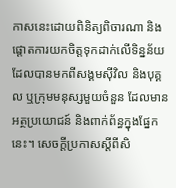កាសនេះដោយពិនិត្យពិចារណា និងផ្តោតការយកចិត្តទុកដាក់លើទិន្នន័យ ដែលបានមកពីសង្គមស៊ីវិល និងបុគ្គល ឬក្រុមមនុស្សមួយចំនួន ដែលមានអត្ថប្រយោជន៍ និងពាក់ព័ន្ធក្នុងផ្នែកនេះ។ សេចក្តីប្រកាសស្តីពីសិ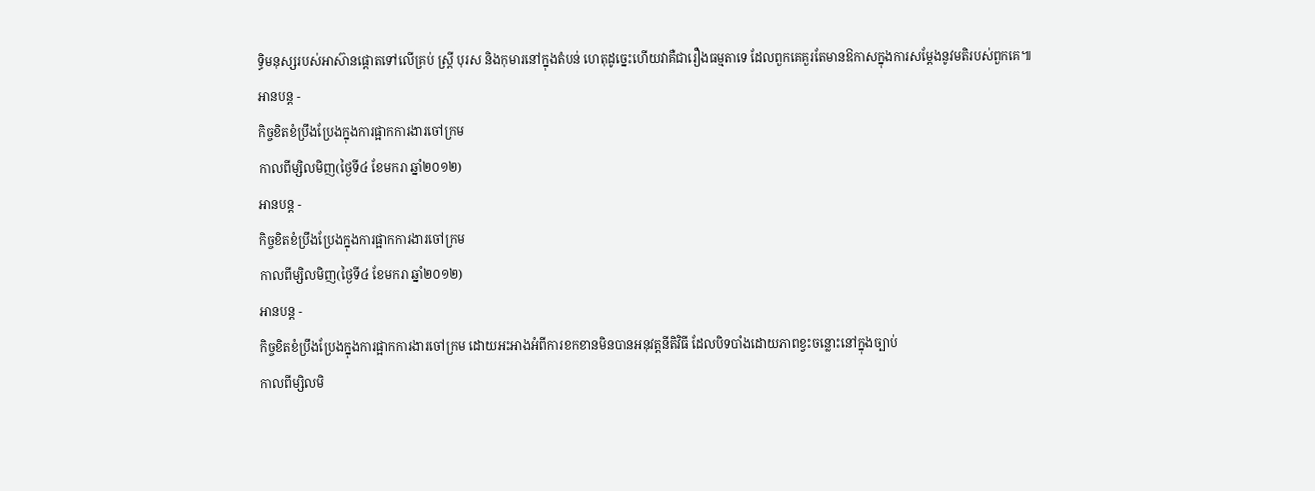ទ្ធិមនុស្សរបស់អាស៊ានផ្តោតទៅលើគ្រប់ ស្ត្រី បុរស និងកុមារនៅក្នុងតំបន់ ហេតុដូច្នេះហើយវាគឺជារឿងធម្មតាទេ ដែលពួកគេគួរតែមានឱកាសក្នុងការសម្ដែងនូវមតិរបស់ពួកគេ៕
អានបន្ត -
កិច្ចខិតខំប្រឹងប្រែងក្នុងការផ្អាកការងារចៅក្រម
កាលពីម្សិលមិញ(ថ្ងៃទី៤ ខែមករា ឆ្នាំ២០១២)
អានបន្ត -
កិច្ចខិតខំប្រឹងប្រែងក្នុងការផ្អាកការងារចៅក្រម
កាលពីម្សិលមិញ(ថ្ងៃទី៤ ខែមករា ឆ្នាំ២០១២)
អានបន្ត -
កិច្ចខិតខំប្រឹងប្រែងក្នុងការផ្អាកការងារចៅក្រម ដោយអះអាងអំពីការខកខានមិនបានអនុវត្តនីតិវិធី ដែលបិទបាំងដោយភាពខ្វះចន្លោះនៅក្នុងច្បាប់
កាលពីម្សិលមិ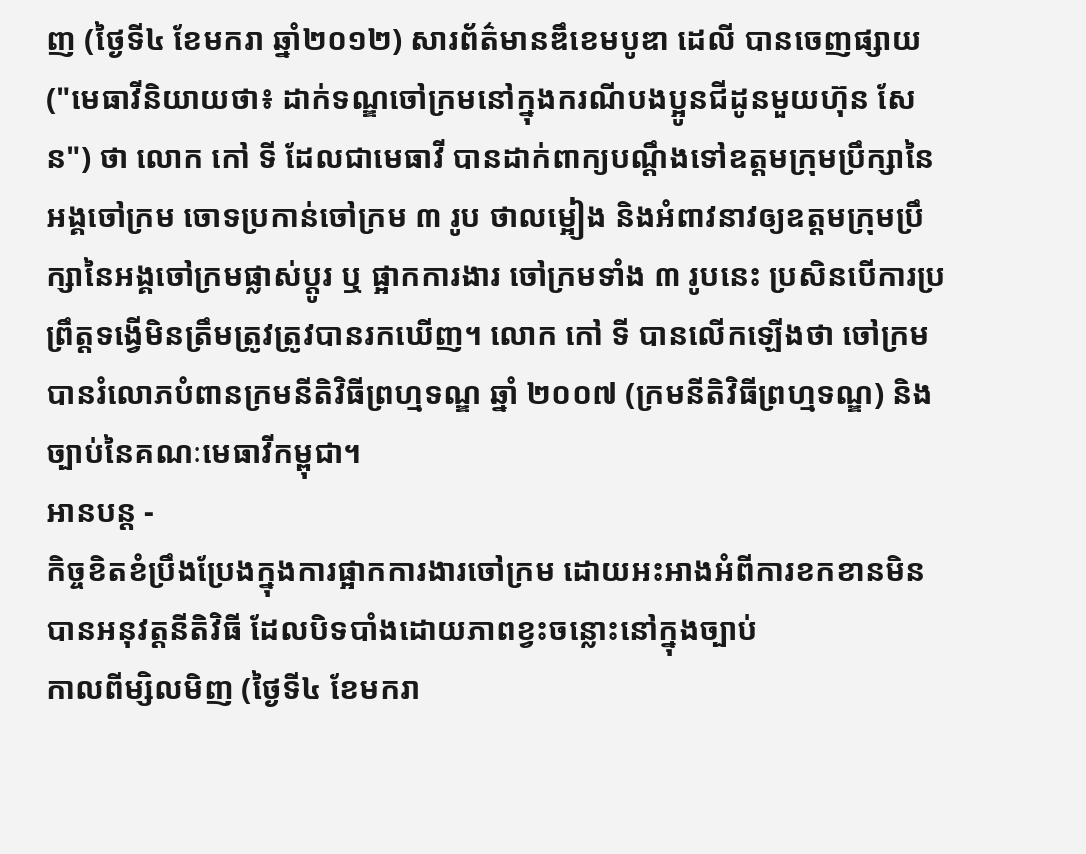ញ (ថ្ងៃទី៤ ខែមករា ឆ្នាំ២០១២) សារព័ត៌មានឌឹខេមបូឌា ដេលី បានចេញផ្សាយ ("មេធាវីនិយាយថា៖ ដាក់ទណ្ឌចៅក្រមនៅក្នុងករណីបងប្អូនជីដូនមួយហ៊ុន សែន") ថា លោក កៅ ទី ដែលជាមេធាវី បានដាក់ពាក្យបណ្តឹងទៅឧត្តមក្រុមប្រឹក្សានៃអង្គចៅក្រម ចោទប្រកាន់ចៅក្រម ៣ រូប ថាលម្អៀង និងអំពាវនាវឲ្យឧត្តមក្រុមប្រឹក្សានៃអង្គចៅក្រមផ្លាស់ប្តូរ ឬ ផ្អាកការងារ ចៅក្រមទាំង ៣ រូបនេះ ប្រសិនបើការប្រព្រឹត្តទង្វើមិនត្រឹមត្រូវត្រូវបានរកឃើញ។ លោក កៅ ទី បានលើកឡើងថា ចៅក្រមបានរំលោភបំពានក្រមនីតិវិធីព្រហ្មទណ្ឌ ឆ្នាំ ២០០៧ (ក្រមនីតិវិធីព្រហ្មទណ្ឌ) និងច្បាប់នៃគណៈមេធាវីកម្ពុជា។
អានបន្ត -
កិច្ចខិតខំប្រឹងប្រែងក្នុងការផ្អាកការងារចៅក្រម ដោយអះអាងអំពីការខកខានមិនបានអនុវត្តនីតិវិធី ដែលបិទបាំងដោយភាពខ្វះចន្លោះនៅក្នុងច្បាប់
កាលពីម្សិលមិញ (ថ្ងៃទី៤ ខែមករា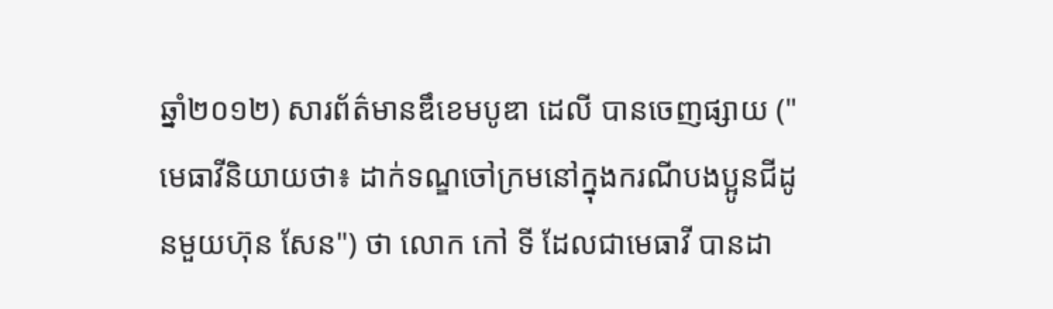ឆ្នាំ២០១២) សារព័ត៌មានឌឹខេមបូឌា ដេលី បានចេញផ្សាយ ("មេធាវីនិយាយថា៖ ដាក់ទណ្ឌចៅក្រមនៅក្នុងករណីបងប្អូនជីដូនមួយហ៊ុន សែន") ថា លោក កៅ ទី ដែលជាមេធាវី បានដា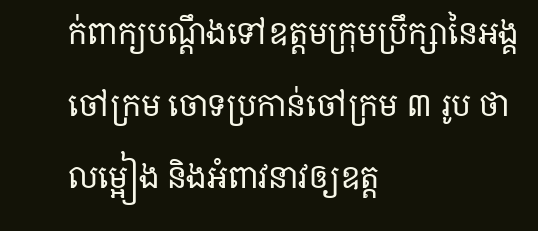ក់ពាក្យបណ្តឹងទៅឧត្តមក្រុមប្រឹក្សានៃអង្គចៅក្រម ចោទប្រកាន់ចៅក្រម ៣ រូប ថាលម្អៀង និងអំពាវនាវឲ្យឧត្ត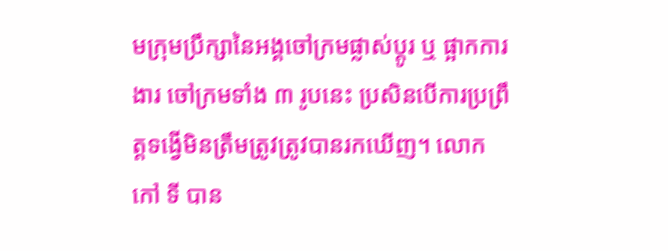មក្រុមប្រឹក្សានៃអង្គចៅក្រមផ្លាស់ប្តូរ ឬ ផ្អាកការងារ ចៅក្រមទាំង ៣ រូបនេះ ប្រសិនបើការប្រព្រឹត្តទង្វើមិនត្រឹមត្រូវត្រូវបានរកឃើញ។ លោក កៅ ទី បាន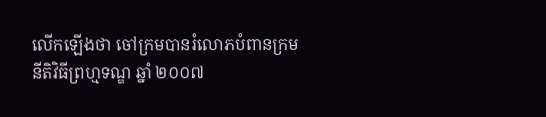លើកឡើងថា ចៅក្រមបានរំលោភបំពានក្រមនីតិវិធីព្រហ្មទណ្ឌ ឆ្នាំ ២០០៧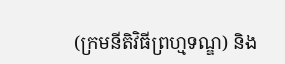(ក្រមនីតិវិធីព្រហ្មទណ្ឌ) និង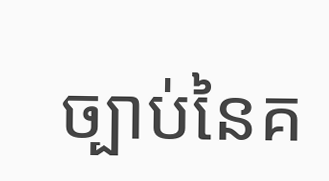ច្បាប់នៃគ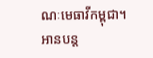ណៈមេធាវីកម្ពុជា។
អានបន្ត